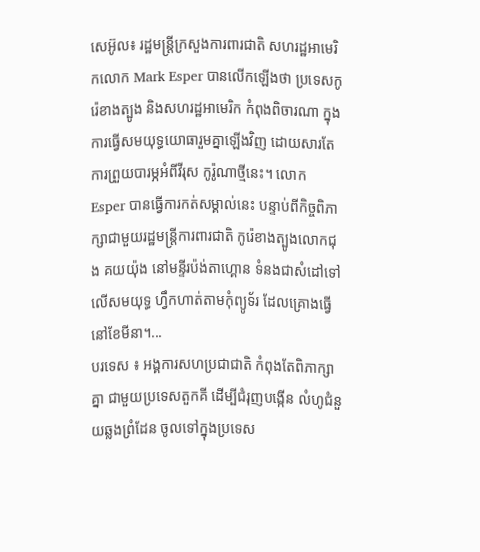សេអ៊ូល៖ រដ្ឋមន្រ្តីក្រសួងការពារជាតិ សហរដ្ឋអាមេរិកលោក Mark Esper បានលើកឡើងថា ប្រទេសកូរ៉េខាងត្បូង និងសហរដ្ឋអាមេរិក កំពុងពិចារណា ក្នុងការធ្វើសមយុទ្ធយោធារួមគ្នាឡើងវិញ ដោយសារតែការព្រួយបារម្ភអំពីវីរុស កូរ៉ូណាថ្មីនេះ។ លោក Esper បានធ្វើការកត់សម្គាល់នេះ បន្ទាប់ពីកិច្ចពិភាក្សាជាមួយរដ្ឋមន្រ្តីការពារជាតិ កូរ៉េខាងត្បូងលោកជុង គយយ៉ុង នៅមន្ទីរប៉ង់តាហ្គោន ទំនងជាសំដៅទៅលើសមយុទ្ធ ហ្វឹកហាត់តាមកុំព្យូទ័រ ដែលគ្រោងធ្វើនៅខែមីនា។...
បរទេស ៖ អង្គការសហប្រជាជាតិ កំពុងតែពិភាក្សាគ្នា ជាមួយប្រទេសតួកគី ដើម្បីជំរុញបង្កើន លំហូជំនួយឆ្លងព្រំដែន ចូលទៅក្នុងប្រទេស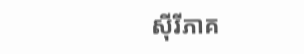ស៊ីរីភាគ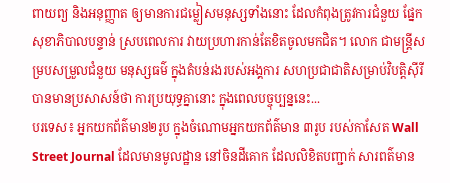ពាយព្យ និងអនុញ្ញាត ឲ្យមានការជម្លៀសមនុស្សទាំងនោះ ដែលកំពុងត្រូវការជំនួយ ផ្នែកសុខាភិបាលបន្ទាន់ ស្របពេលការ វាយប្រហារកាន់តែខិតចូលមកជិត។ លោក ជាមន្ត្រីសម្របសម្រួលជំនួយ មនុស្សធម៌ ក្នុងតំបន់រងរបស់អង្គការ សហប្រជាជាតិសម្រាប់វិបត្តិស៊ីរី បានមានប្រសាសន៍ថា ការប្រយុទ្ធគ្នានោះ ក្នុងពេលបច្ចុប្បន្ននេះ...
បរទេស៖ អ្នកយកព័ត៌មាន២រូប ក្នុងចំណោមអ្នកយកព័ត៌មាន ៣រូប របស់កាសែត Wall Street Journal ដែលមានមូលដ្ឋាន នៅចិនដីគោក ដែលលិខិតបញ្ជាក់ សារពត៌មាន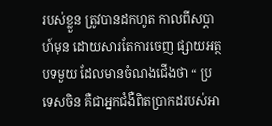របស់ខ្លួន ត្រូវបានដកហូត កាលពីសប្តាហ៍មុន ដោយសារតែការចេញ ផ្សាយអត្ថបទមួយ ដែលមានចំណងជើងថា “ ប្រទេសចិន គឺជាអ្នកជំងឺពិតប្រាកដរបស់អា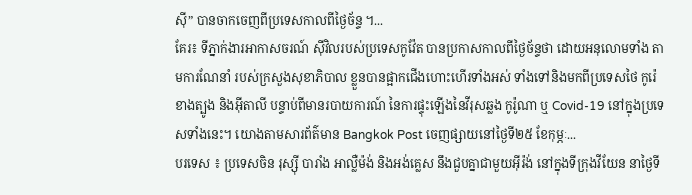ស៊ី” បានចាកចេញពីប្រទេសកាលពីថ្ងៃច័ន្ទ ។...
គែរ៖ ទីភ្នាក់ងារអាកាសចរណ៍ ស៊ីវិលរបស់ប្រទេសកូវ៉ែត បានប្រកាសកាលពីថ្ងៃច័ន្ទថា ដោយអនុលោមទាំង តាមការណែនាំ របស់ក្រសួងសុខាភិបាល ខ្លួនបានផ្អាកជើងហោះហើរទាំងអស់ ទាំងទៅនិងមកពីប្រទេសថៃ កូរ៉េខាងត្បូង និងអ៊ីតាលី បន្ទាប់ពីមានរបាយការណ៍ នៃការផ្ទុះឡើងនៃវីរុសឆ្លង កូរ៉ូណា ឬ Covid-19 នៅក្នុងប្រទេសទាំងនេះ។ យោងតាមសារព័ត៌មាន Bangkok Post ចេញផ្សាយនៅថ្ងៃទី២៥ ខែកុម្ភៈ...
បរទេស ៖ ប្រទេសចិន រុស្ស៊ី បារាំង អាល្លឺម៉ង់ និងអង់គ្លេស នឹងជួបគ្នាជាមួយអ៊ីរ៉ង់ នៅក្នុងទីក្រុងវីយែន នាថ្ងៃទី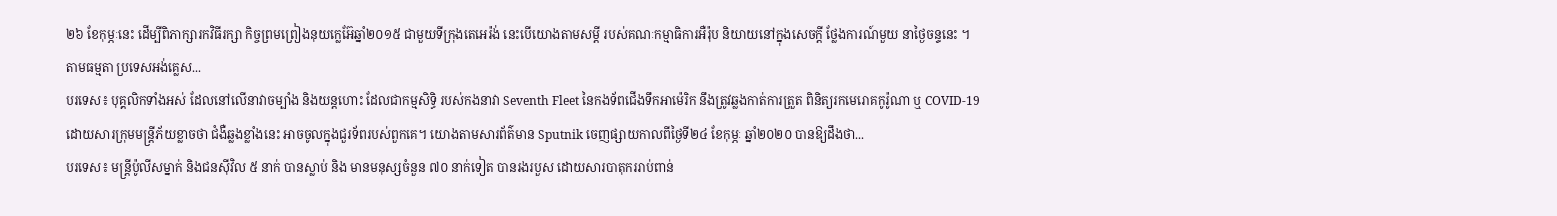២៦ ខែកុម្ភៈនេះ ដើម្បីពិភាក្សារកវិធីរក្សា កិច្ចព្រមព្រៀងនុយក្លេអ៊ែឆ្នាំ២០១៥ ជាមួយទីក្រុងតេអេរ៉ង់ នេះបើយោងតាមសម្តី របស់គណៈកម្មាធិការអឺរ៉ុប និយាយនៅក្នុងសេចក្តី ថ្លែងការណ៍មួយ នាថ្ងៃចន្ទនេះ ។ តាមធម្មតា ប្រទេសអង់គ្លេស...
បរទេស៖ បុគ្គលិកទាំងអស់ ដែលនៅលើនាវាចម្បាំង និងយន្ដហោះ ដែលជាកម្មសិទ្ធិ របស់កងនាវា Seventh Fleet នៃកងទ័ពជើងទឹកអាម៉េរិក នឹងត្រូវឆ្លងកាត់ការត្រួត ពិនិត្យរកមេរោគកូរ៉ូណា ឬ COVID-19 ដោយសារក្រុមមន្ដ្រីភ័យខ្លាចថា ជំងឺឆ្លងខ្លាំងនេះ អាចចូលក្នុងជួរទ័ពរបស់ពួកគេ។ យោងតាមសារព័ត៌មាន Sputnik ចេញផ្សាយកាលពីថ្ងៃទី២៤ ខែកុម្ភៈ ឆ្នាំ២០២០ បានឱ្យដឹងថា...
បរទេស៖ មន្ត្រីប៉ូលីសម្នាក់ និងជនស៊ីវិល ៥ នាក់ បានស្លាប់ និង មានមនុស្សចំនួន ៧០ នាក់ទៀត បានរងរបួស ដោយសារបាតុកររាប់ពាន់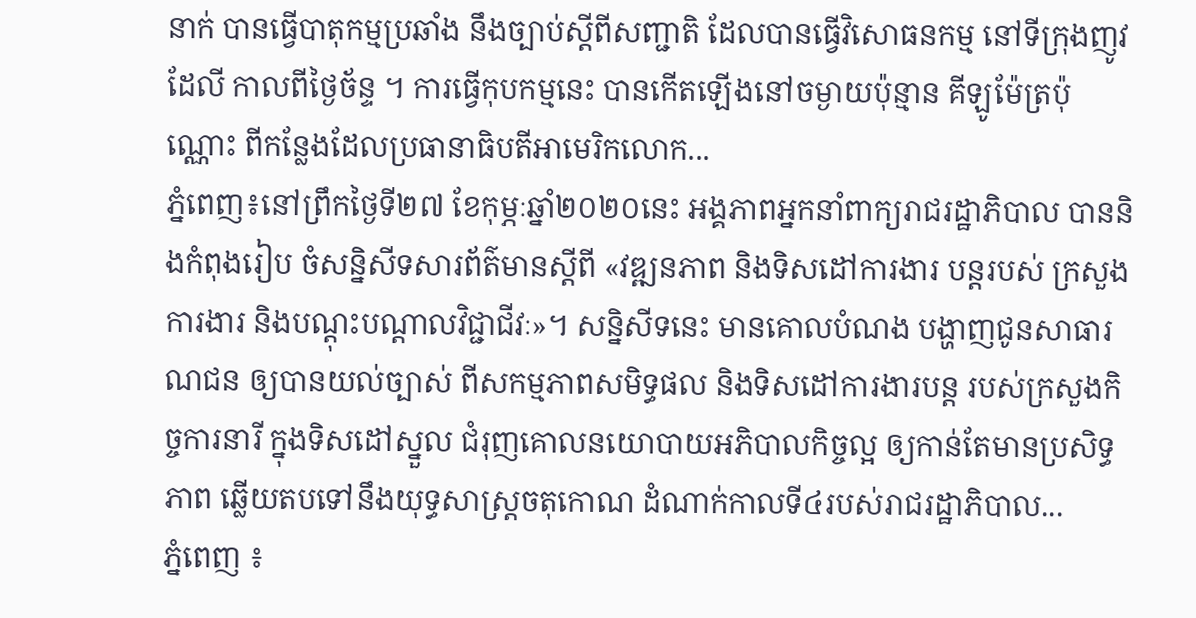នាក់ បានធ្វើបាតុកម្មប្រឆាំង នឹងច្បាប់ស្តីពីសញ្ជាតិ ដែលបានធ្វើវិសោធនកម្ម នៅទីក្រុងញូវដែលី កាលពីថ្ងៃច័ន្ទ ។ ការធ្វើកុបកម្មនេះ បានកើតឡើងនៅចម្ងាយប៉ុន្មាន គីឡូម៉ែត្រប៉ុណ្ណោះ ពីកន្លែងដែលប្រធានាធិបតីអាមេរិកលោក...
ភ្នំពេញ៖នៅព្រឹកថ្ងៃទី២៧ ខែកុម្ភៈឆ្នាំ២០២០នេះ អង្គភាពអ្នកនាំពាក្យរាជរដ្ឋាភិបាល បាននិងកំពុងរៀប ចំសន្និសីទសារព័ត៌មានស្ដីពី «វឌ្ឍនភាព និងទិសដៅការងារ បន្ដរបស់ ក្រសួងការងារ និងបណ្ដុះបណ្ដាលវិជ្ជាជីវៈ»។ សន្និសីទនេះ មានគោលបំណង បង្ហាញជូនសាធារណជន ឲ្យបានយល់ច្បាស់ ពីសកម្មភាពសមិទ្ធផល និងទិសដៅការងារបន្ដ របស់ក្រសួងកិច្ចការនារី ក្នុងទិសដៅស្នួល ជំរុញគោលនយោបាយអភិបាលកិច្ចល្អ ឲ្យកាន់តែមានប្រសិទ្ធភាព ឆ្លើយតបទៅនឹងយុទ្ធសាស្ដ្រចតុកោណ ដំណាក់កាលទី៤របស់រាជរដ្ឋាភិបាល...
ភ្នំពេញ ៖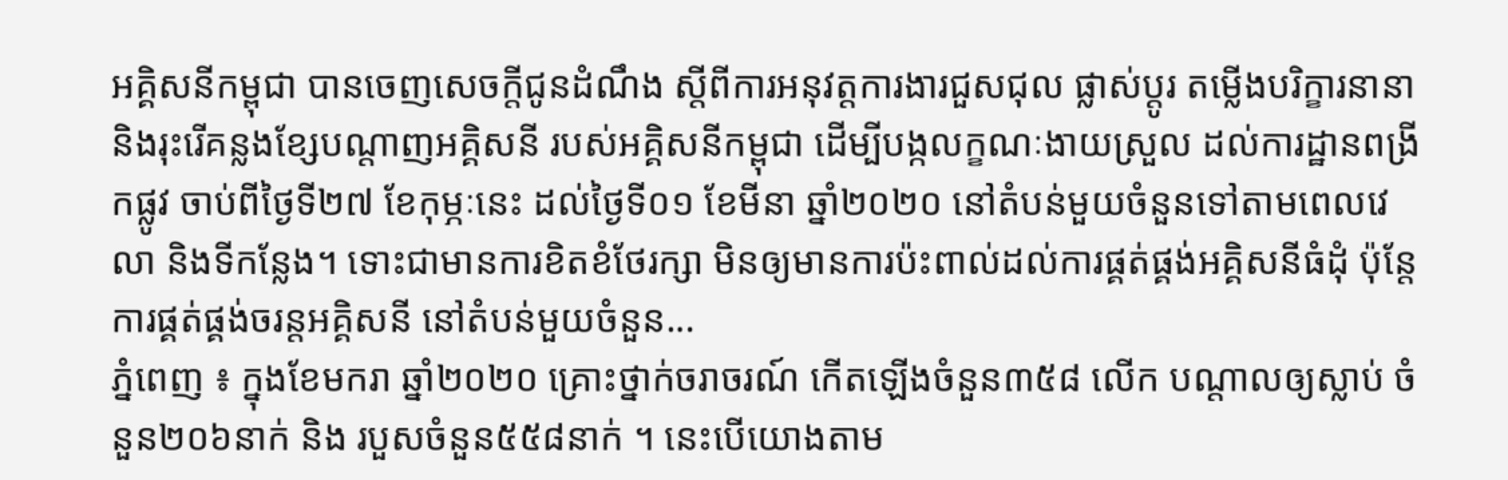អគ្គិសនីកម្ពុជា បានចេញសេចក្តីជូនដំណឹង ស្តីពីការអនុវត្តការងារជួសជុល ផ្លាស់ប្តូរ តម្លើងបរិក្ខារនានា និងរុះរើគន្លងខ្សែបណ្តាញអគ្គិសនី របស់អគ្គិសនីកម្ពុជា ដើម្បីបង្កលក្ខណៈងាយស្រួល ដល់ការដ្ឋានពង្រីកផ្លូវ ចាប់ពីថ្ងៃទី២៧ ខែកុម្ភៈនេះ ដល់ថ្ងៃទី០១ ខែមីនា ឆ្នាំ២០២០ នៅតំបន់មួយចំនួនទៅតាមពេលវេលា និងទីកន្លែង។ ទោះជាមានការខិតខំថែរក្សា មិនឲ្យមានការប៉ះពាល់ដល់ការផ្គត់ផ្គង់អគ្គិសនីធំដុំ ប៉ុន្តែការផ្គត់ផ្គង់ចរន្តអគ្គិសនី នៅតំបន់មួយចំនួន...
ភ្នំពេញ ៖ ក្នុងខែមករា ឆ្នាំ២០២០ គ្រោះថ្នាក់ចរាចរណ៍ កើតឡើងចំនួន៣៥៨ លើក បណ្ដាលឲ្យស្លាប់ ចំនួន២០៦នាក់ និង របួសចំនួន៥៥៨នាក់ ។ នេះបើយោងតាម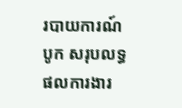របាយការណ៍ បូក សរុបលទ្ធផលការងារ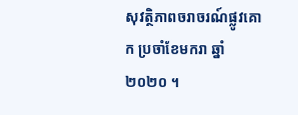សុវត្ថិភាពចរាចរណ៍ផ្លូវគោក ប្រចាំខែមករា ឆ្នាំ២០២០ ។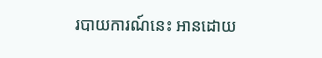របាយការណ៍នេះ អានដោយ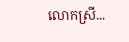លោកស្រី...